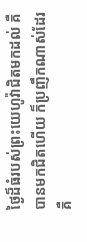ថ្ងៃដ៏ធំរបស់ព្រះយេហូវ៉ាជិតមកដល់ គឺបានមកជិតហើយ ក៏ប្រញឹកណាស់ដែរ គឺ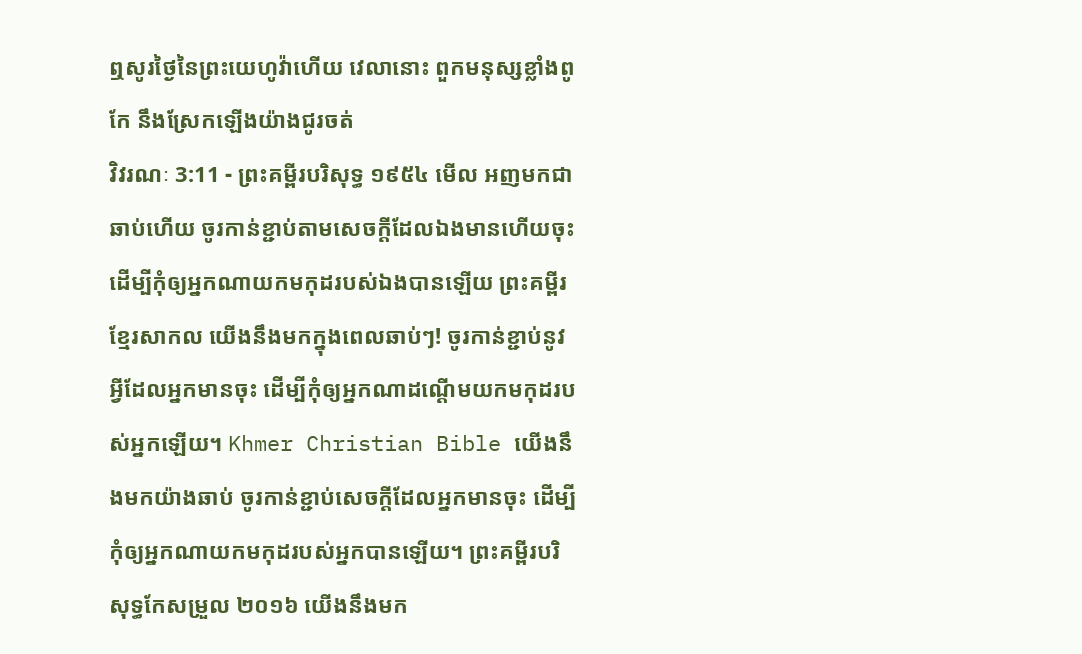ឮសូរថ្ងៃនៃព្រះយេហូវ៉ាហើយ វេលានោះ ពួកមនុស្សខ្លាំងពូកែ នឹងស្រែកឡើងយ៉ាងជូរចត់
វិវរណៈ 3:11 - ព្រះគម្ពីរបរិសុទ្ធ ១៩៥៤ មើល អញមកជាឆាប់ហើយ ចូរកាន់ខ្ជាប់តាមសេចក្ដីដែលឯងមានហើយចុះ ដើម្បីកុំឲ្យអ្នកណាយកមកុដរបស់ឯងបានឡើយ ព្រះគម្ពីរខ្មែរសាកល យើងនឹងមកក្នុងពេលឆាប់ៗ! ចូរកាន់ខ្ជាប់នូវអ្វីដែលអ្នកមានចុះ ដើម្បីកុំឲ្យអ្នកណាដណ្ដើមយកមកុដរបស់អ្នកឡើយ។ Khmer Christian Bible យើងនឹងមកយ៉ាងឆាប់ ចូរកាន់ខ្ជាប់សេចក្ដីដែលអ្នកមានចុះ ដើម្បីកុំឲ្យអ្នកណាយកមកុដរបស់អ្នកបានឡើយ។ ព្រះគម្ពីរបរិសុទ្ធកែសម្រួល ២០១៦ យើងនឹងមក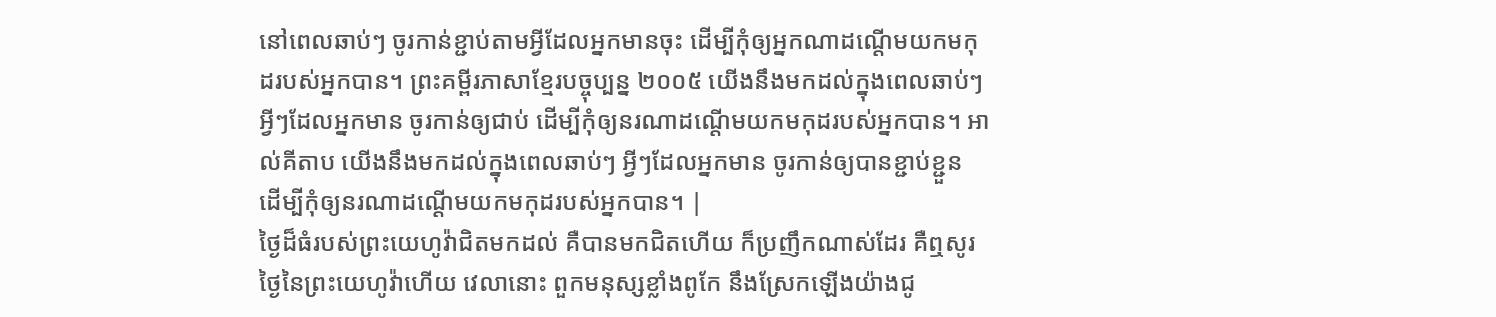នៅពេលឆាប់ៗ ចូរកាន់ខ្ជាប់តាមអ្វីដែលអ្នកមានចុះ ដើម្បីកុំឲ្យអ្នកណាដណ្តើមយកមកុដរបស់អ្នកបាន។ ព្រះគម្ពីរភាសាខ្មែរបច្ចុប្បន្ន ២០០៥ យើងនឹងមកដល់ក្នុងពេលឆាប់ៗ អ្វីៗដែលអ្នកមាន ចូរកាន់ឲ្យជាប់ ដើម្បីកុំឲ្យនរណាដណ្ដើមយកមកុដរបស់អ្នកបាន។ អាល់គីតាប យើងនឹងមកដល់ក្នុងពេលឆាប់ៗ អ្វីៗដែលអ្នកមាន ចូរកាន់ឲ្យបានខ្ជាប់ខ្ជួន ដើម្បីកុំឲ្យនរណាដណ្ដើមយកមកុដរបស់អ្នកបាន។ |
ថ្ងៃដ៏ធំរបស់ព្រះយេហូវ៉ាជិតមកដល់ គឺបានមកជិតហើយ ក៏ប្រញឹកណាស់ដែរ គឺឮសូរថ្ងៃនៃព្រះយេហូវ៉ាហើយ វេលានោះ ពួកមនុស្សខ្លាំងពូកែ នឹងស្រែកឡើងយ៉ាងជូ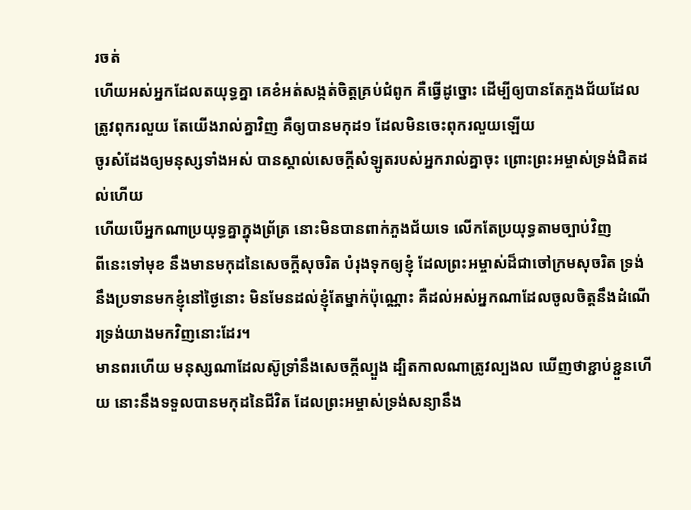រចត់
ហើយអស់អ្នកដែលតយុទ្ធគ្នា គេខំអត់សង្កត់ចិត្តគ្រប់ជំពូក គឺធ្វើដូច្នោះ ដើម្បីឲ្យបានតែភួងជ័យដែលត្រូវពុករលួយ តែយើងរាល់គ្នាវិញ គឺឲ្យបានមកុដ១ ដែលមិនចេះពុករលួយឡើយ
ចូរសំដែងឲ្យមនុស្សទាំងអស់ បានស្គាល់សេចក្ដីសំឡូតរបស់អ្នករាល់គ្នាចុះ ព្រោះព្រះអម្ចាស់ទ្រង់ជិតដល់ហើយ
ហើយបើអ្នកណាប្រយុទ្ធគ្នាក្នុងព្រ័ត្រ នោះមិនបានពាក់ភួងជ័យទេ លើកតែប្រយុទ្ធតាមច្បាប់វិញ
ពីនេះទៅមុខ នឹងមានមកុដនៃសេចក្ដីសុចរិត បំរុងទុកឲ្យខ្ញុំ ដែលព្រះអម្ចាស់ដ៏ជាចៅក្រមសុចរិត ទ្រង់នឹងប្រទានមកខ្ញុំនៅថ្ងៃនោះ មិនមែនដល់ខ្ញុំតែម្នាក់ប៉ុណ្ណោះ គឺដល់អស់អ្នកណាដែលចូលចិត្តនឹងដំណើរទ្រង់យាងមកវិញនោះដែរ។
មានពរហើយ មនុស្សណាដែលស៊ូទ្រាំនឹងសេចក្ដីល្បួង ដ្បិតកាលណាត្រូវល្បងល ឃើញថាខ្ជាប់ខ្ជួនហើយ នោះនឹងទទួលបានមកុដនៃជីវិត ដែលព្រះអម្ចាស់ទ្រង់សន្យានឹង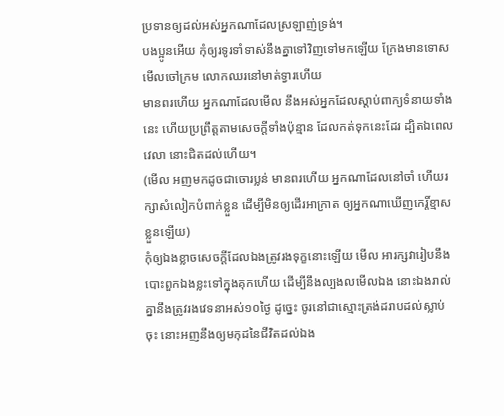ប្រទានឲ្យដល់អស់អ្នកណាដែលស្រឡាញ់ទ្រង់។
បងប្អូនអើយ កុំឲ្យរទូរទាំទាស់នឹងគ្នាទៅវិញទៅមកឡើយ ក្រែងមានទោស មើលចៅក្រម លោកឈរនៅមាត់ទ្វារហើយ
មានពរហើយ អ្នកណាដែលមើល នឹងអស់អ្នកដែលស្តាប់ពាក្យទំនាយទាំងនេះ ហើយប្រព្រឹត្តតាមសេចក្ដីទាំងប៉ុន្មាន ដែលកត់ទុកនេះដែរ ដ្បិតឯពេលវេលា នោះជិតដល់ហើយ។
(មើល អញមកដូចជាចោរប្លន់ មានពរហើយ អ្នកណាដែលនៅចាំ ហើយរក្សាសំលៀកបំពាក់ខ្លួន ដើម្បីមិនឲ្យដើរអាក្រាត ឲ្យអ្នកណាឃើញកេរ្តិ៍ខ្មាសខ្លួនឡើយ)
កុំឲ្យឯងខ្លាចសេចក្ដីដែលឯងត្រូវរងទុក្ខនោះឡើយ មើល អារក្សវារៀបនឹងបោះពួកឯងខ្លះទៅក្នុងគុកហើយ ដើម្បីនឹងល្បងលមើលឯង នោះឯងរាល់គ្នានឹងត្រូវរងវេទនាអស់១០ថ្ងៃ ដូច្នេះ ចូរនៅជាស្មោះត្រង់ដរាបដល់ស្លាប់ចុះ នោះអញនឹងឲ្យមកុដនៃជីវិតដល់ឯង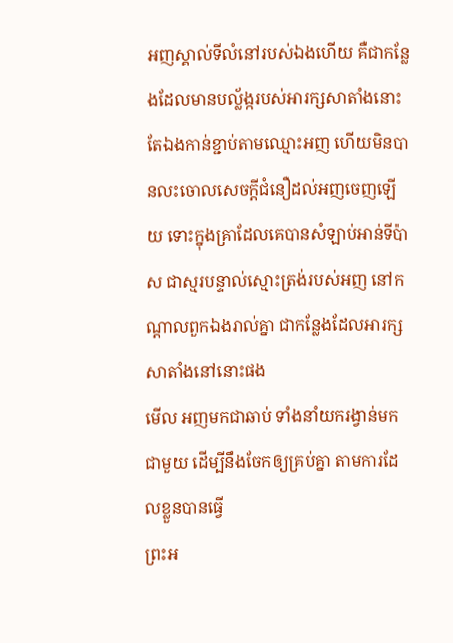អញស្គាល់ទីលំនៅរបស់ឯងហើយ គឺជាកន្លែងដែលមានបល្ល័ង្ករបស់អារក្សសាតាំងនោះ តែឯងកាន់ខ្ជាប់តាមឈ្មោះអញ ហើយមិនបានលះចោលសេចក្ដីជំនឿដល់អញចេញឡើយ ទោះក្នុងគ្រាដែលគេបានសំឡាប់អាន់ទីប៉ាស ជាស្មរបន្ទាល់ស្មោះត្រង់របស់អញ នៅកណ្តាលពួកឯងរាល់គ្នា ជាកន្លែងដែលអារក្សសាតាំងនៅនោះផង
មើល អញមកជាឆាប់ ទាំងនាំយករង្វាន់មកជាមួយ ដើម្បីនឹងចែកឲ្យគ្រប់គ្នា តាមការដែលខ្លួនបានធ្វើ
ព្រះអ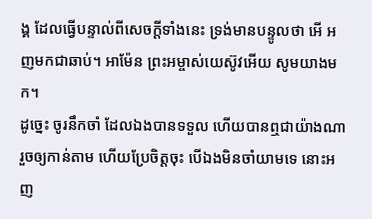ង្គ ដែលធ្វើបន្ទាល់ពីសេចក្ដីទាំងនេះ ទ្រង់មានបន្ទូលថា អើ អញមកជាឆាប់។ អាម៉ែន ព្រះអម្ចាស់យេស៊ូវអើយ សូមយាងមក។
ដូច្នេះ ចូរនឹកចាំ ដែលឯងបានទទួល ហើយបានឮជាយ៉ាងណា រួចឲ្យកាន់តាម ហើយប្រែចិត្តចុះ បើឯងមិនចាំយាមទេ នោះអញ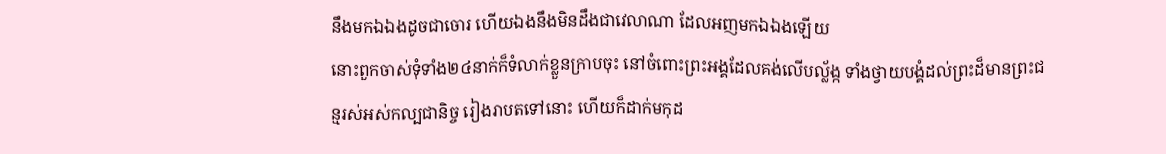នឹងមកឯឯងដូចជាចោរ ហើយឯងនឹងមិនដឹងជាវេលាណា ដែលអញមកឯឯងឡើយ
នោះពួកចាស់ទុំទាំង២៤នាក់ក៏ទំលាក់ខ្លួនក្រាបចុះ នៅចំពោះព្រះអង្គដែលគង់លើបល្ល័ង្ក ទាំងថ្វាយបង្គំដល់ព្រះដ៏មានព្រះជន្មរស់អស់កល្បជានិច្ច រៀងរាបតទៅនោះ ហើយក៏ដាក់មកុដ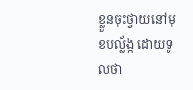ខ្លួនចុះថ្វាយនៅមុខបល្ល័ង្ក ដោយទូលថា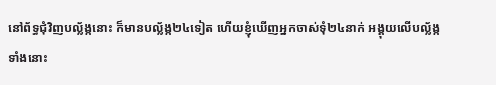នៅព័ទ្ធជុំវិញបល្ល័ង្កនោះ ក៏មានបល្ល័ង្ក២៤ទៀត ហើយខ្ញុំឃើញអ្នកចាស់ទុំ២៤នាក់ អង្គុយលើបល្ល័ង្កទាំងនោះ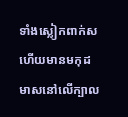ទាំងស្លៀកពាក់ស ហើយមានមកុដមាសនៅលើក្បាល